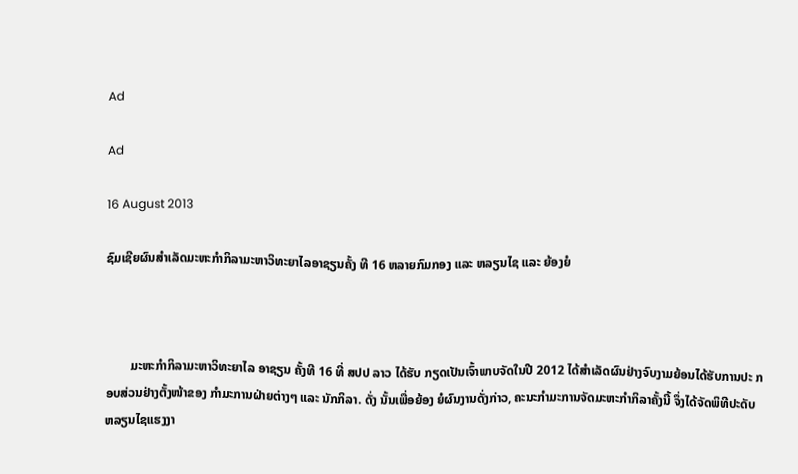Ad

Ad

16 August 2013

ຊົມເຊີຍຜົນສຳເລັດມະຫະກຳກິລາມະຫາວິທະຍາໄລອາຊຽນຄັ້ງ ທີ 16 ຫລາຍກົມກອງ ແລະ ຫລຽນໄຊ ແລະ ຍ້ອງຍໍ



        ມະຫະກຳກິລາມະຫາວິທະຍາໄລ ອາຊຽນ ຄັ້ງທີ 16 ທີ່ ສປປ ລາວ ໄດ້ຮັບ ກຽດເປັນເຈົ້າພາບຈັດໃນປີ 2012 ໄດ້ສຳເລັດຜົນຢ່າງຈົບງາມຍ້ອນໄດ້ຮັບການປະ ກອບສ່ວນຢ່າງຕັ້ງໜ້າຂອງ ກຳມະການຝ່າຍຕ່າງໆ ແລະ ນັກກິລາ. ດັ່ງ ນັ້ນເພື່ອຍ້ອງ ຍໍຜົນງານດັ່ງກ່າວ, ຄະນະກຳມະການຈັດມະຫະກຳກິລາຄັ້ງນີ້ ຈຶ່ງໄດ້ຈັດພິທີປະດັບ ຫລຽນໄຊແຮງງາ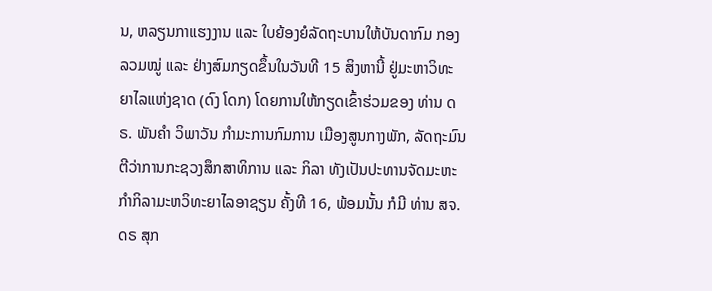ນ, ຫລຽນກາແຮງງານ ແລະ ໃບຍ້ອງຍໍລັດຖະບານໃຫ້ບັນດາກົມ ກອງລວມໝູ່ ແລະ ຢ່າງສົມກຽດຂຶ້ນໃນວັນທີ 15 ສິງຫານີ້ ຢູ່ມະຫາວິທະຍາໄລແຫ່ງຊາດ (ດົງ ໂດກ) ໂດຍການໃຫ້ກຽດເຂົ້າຮ່ວມຂອງ ທ່ານ ດຣ. ພັນຄຳ ວິພາວັນ ກຳມະການກົມການ ເມືອງສູນກາງພັກ, ລັດຖະມົນຕີວ່າການກະຊວງສຶກສາທິການ ແລະ ກິລາ ທັງເປັນປະທານຈັດມະຫະກຳກິລາມະຫວິທະຍາໄລອາຊຽນ ຄັ້ງທີ 16, ພ້ອມນັ້ນ ກໍມີ ທ່ານ ສຈ.ດຣ ສຸກ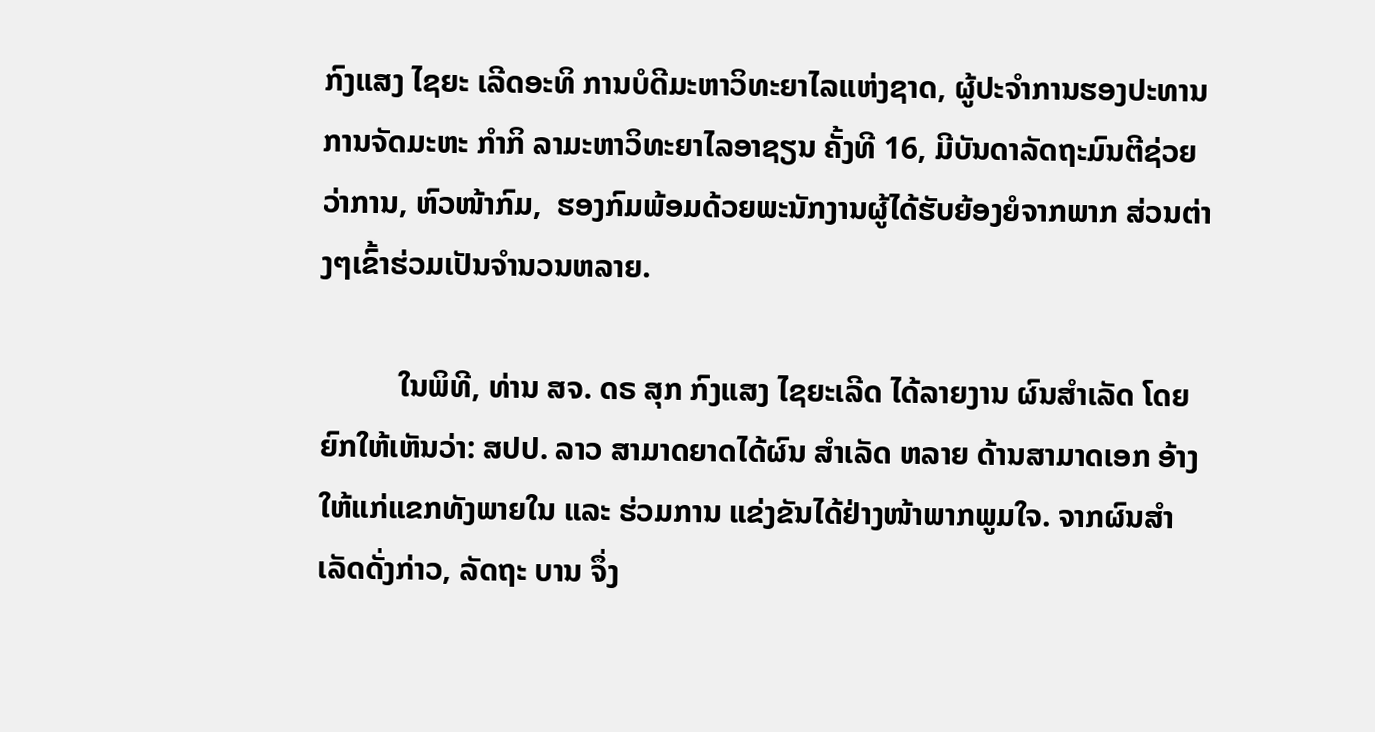ກົງແສງ ໄຊຍະ ເລີດອະທິ ການບໍດີມະຫາວິທະຍາໄລແຫ່ງຊາດ, ຜູ້ປະຈຳການຮອງປະທານການຈັດມະຫະ ກຳກິ ລາມະຫາວິທະຍາໄລອາຊຽນ ຄັ້ງທີ 16, ມີບັນດາລັດຖະມົນຕີຊ່ວຍວ່າການ, ຫົວໜ້າກົມ,  ຮອງກົມພ້ອມດ້ວຍພະນັກງານຜູ້ໄດ້ຮັບຍ້ອງຍໍຈາກພາກ ສ່ວນຕ່າງໆເຂົ້າຮ່ວມເປັນຈໍານວນຫລາຍ.

          ໃນພິທີ, ທ່ານ ສຈ. ດຣ ສຸກ ກົງແສງ ໄຊຍະເລີດ ໄດ້ລາຍງານ ຜົນສຳເລັດ ໂດຍຍົກໃຫ້ເຫັນວ່າ: ສປປ. ລາວ ສາມາດຍາດໄດ້ຜົນ ສຳເລັດ ຫລາຍ ດ້ານສາມາດເອກ ອ້າງໃຫ້ແກ່ແຂກທັງພາຍໃນ ແລະ ຮ່ວມການ ແຂ່ງຂັນໄດ້ຢ່າງໜ້າພາກພູມໃຈ. ຈາກຜົນສຳເລັດດັ່ງກ່າວ, ລັດຖະ ບານ ຈຶ່ງ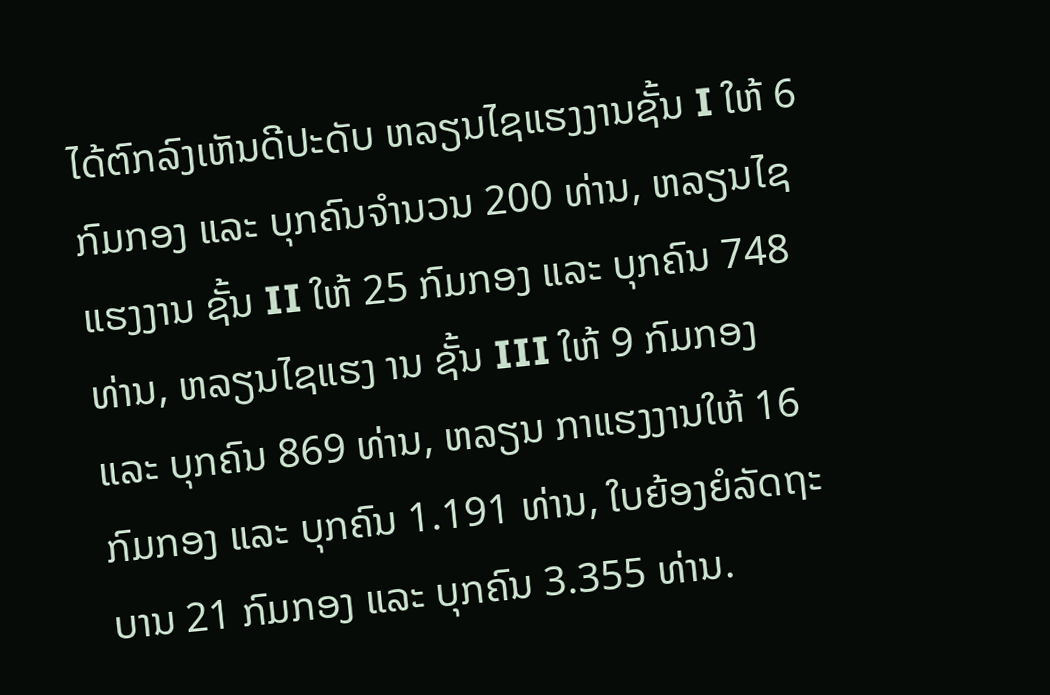ໄດ້ຕົກລົງເຫັນດີປະດັບ ຫລຽນໄຊແຮງງານຊັ້ນ I ໃຫ້ 6 ກົມກອງ ແລະ ບຸກຄົນຈຳນວນ 200 ທ່ານ, ຫລຽນໄຊແຮງງານ ຊັ້ນ II ໃຫ້ 25 ກົມກອງ ແລະ ບຸກຄົນ 748 ທ່ານ, ຫລຽນໄຊແຮງ ານ ຊັ້ນ III ໃຫ້ 9 ກົມກອງ ແລະ ບຸກຄົນ 869 ທ່ານ, ຫລຽນ ກາແຮງງານໃຫ້ 16 ກົມກອງ ແລະ ບຸກຄົນ 1.191 ທ່ານ, ໃບຍ້ອງຍໍລັດຖະບານ 21 ກົມກອງ ແລະ ບຸກຄົນ 3.355 ທ່ານ.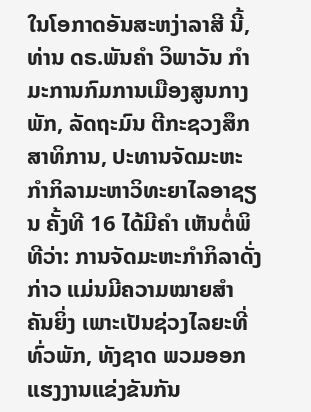ໃນໂອກາດອັນສະຫງ່າລາສີ ນີ້, ທ່ານ ດຣ.ພັນຄຳ ວິພາວັນ ກຳມະການກົມການເມືອງສູນກາງພັກ, ລັດຖະມົນ ຕີກະຊວງສຶກສາທິການ, ປະທານຈັດມະຫະກຳກິລາມະຫາວິທະຍາໄລອາຊຽນ ຄັ້ງທີ 16 ໄດ້ມີຄຳ ເຫັນຕໍ່ພິທີວ່າ: ການຈັດມະຫະກຳກິລາດັ່ງກ່າວ ແມ່ນມີຄວາມໝາຍສຳ ຄັນຍິ່ງ ເພາະເປັນຊ່ວງໄລຍະທີ່ທົ່ວພັກ, ທັງຊາດ ພວມອອກແຮງງານແຂ່ງຂັນກັນ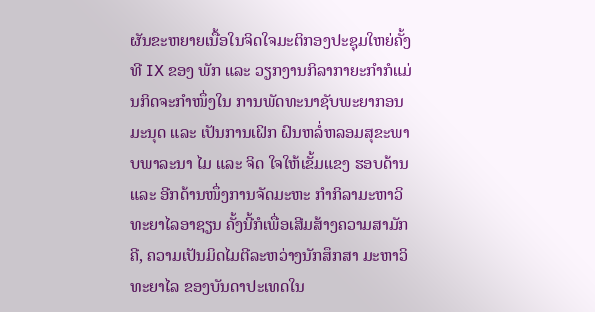ຜັນຂະຫຍາຍເນື້ອໃນຈິດໃຈມະຕິກອງປະຊຸມໃຫຍ່ຄັ້ງທີ IX ຂອງ ພັກ ແລະ ວຽກງານກິລາກາຍະກຳກໍແມ່ນກິດຈະກຳໜຶ່ງໃນ ການພັດທະນາຊັບພະຍາກອນມະນຸດ ແລະ ເປັນການເຝິກ ຝົນຫລໍ່ຫລອມສຸຂະພາບພາລະນາ ໄມ ແລະ ຈິດ ໃຈໃຫ້ເຂັ້ມແຂງ ຮອບດ້ານ ແລະ ອີກດ້ານໜຶ່ງການຈັດມະຫະ ກຳກິລາມະຫາວິທະຍາໄລອາຊຽນ ຄັ້ງນີ້ກໍເພື່ອເສີມສ້າງຄວາມສາມັກຄີ, ຄວາມເປັນມິດໄມຕີລະຫວ່າງນັກສຶກສາ ມະຫາວິທະຍາໄລ ຂອງບັນດາປະເທດໃນ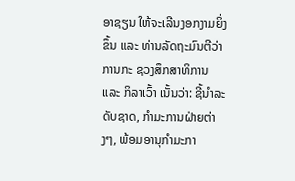ອາຊຽນ ໃຫ້ຈະເລີນງອກງາມຍິ່ງຂຶ້ນ ແລະ ທ່ານລັດຖະມົນຕີວ່າການກະ ຊວງສຶກສາທິການ ແລະ ກິລາເວົ້າ ເນັ້ນວ່າ: ຊີ້ນຳລະດັບຊາດ, ກຳມະການຝ່າຍຕ່າງໆ, ພ້ອມອານຸກຳມະກາ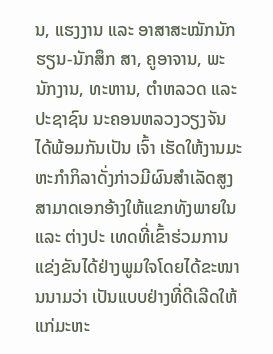ນ, ແຮງງານ ແລະ ອາສາສະໝັກນັກຮຽນ-ນັກສຶກ ສາ, ຄູອາຈານ, ພະນັກງານ, ທະຫານ, ຕຳຫລວດ ແລະ ປະຊາຊົນ ນະຄອນຫລວງວຽງຈັນ ໄດ້ພ້ອມກັນເປັນ ເຈົ້າ ເຮັດໃຫ້ງານມະຫະກຳກິລາດັ່ງກ່າວມີຜົນສຳເລັດສູງສາມາດເອກອ້າງໃຫ້ແຂກທັງພາຍໃນ ແລະ ຕ່າງປະ ເທດທີ່ເຂົ້າຮ່ວມການແຂ່ງຂັນໄດ້ຢ່າງພູມໃຈໂດຍໄດ້ຂະໜານນາມວ່າ ເປັນແບບຢ່າງທີ່ດີເລີດໃຫ້ແກ່ມະຫະ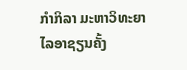ກຳກິລາ ມະຫາວິທະຍາໄລອາຊຽນຄັ້ງ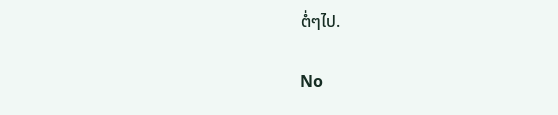ຕໍ່ໆໄປ.

No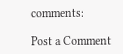comments:

Post a Comment